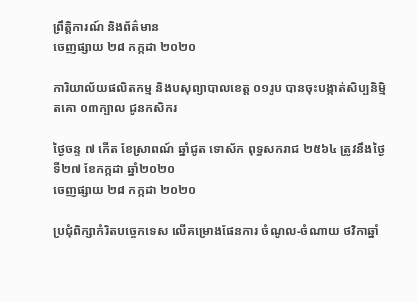ព្រឹត្តិការណ៍ និងព័ត៌មាន
ចេញផ្សាយ ២៨ កក្កដា ២០២០

ការិយាល័យផលិតកម្ម និងបសុព្យាបាលខេត្ត ០១រូប បានចុះបង្កាត់សិប្បនិម្មិតគោ ០៣ក្បាល ជូនកសិករ

ថ្ងៃចន្ទ ៧ កើត ខែស្រាពណ៍ ឆ្នាំជូត ទោស័ក ពុទ្ធសករាជ ២៥៦៤ ត្រូវនឹងថ្ងៃទី២៧ ខែកក្កដា ឆ្នាំ២០២០
ចេញផ្សាយ ២៨ កក្កដា ២០២០

ប្រជុំពិក្សាកំរិតបច្ចេកទេស លើគម្រោងផែនការ ចំណូល-ចំណាយ ថវិកាឆ្នាំ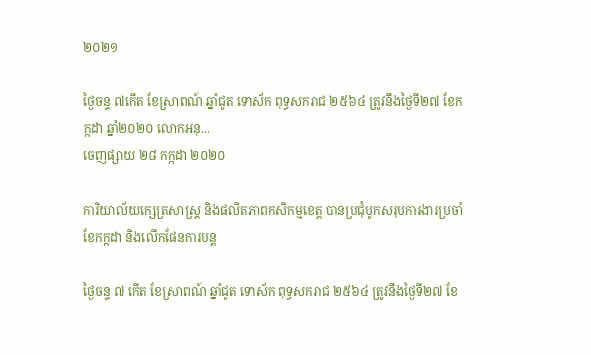២០២១

ថ្ងៃចន្ទ ៧កើត ខែស្រាពណ៍ ឆ្នាំជូត ទោស័ក ពុទ្ធសករាជ ២៥៦៤ ត្រូវនឹងថ្ងៃទី២៧ ខែកក្កដា ឆ្នាំ២០២០ លោកអនុ...
ចេញផ្សាយ ២៨ កក្កដា ២០២០

ការិយាល័យក្សេត្រសាស្រ្ត និងផលិតភាពកសិកម្មខេត្ត បានប្រជំុបូកសរុបការងារប្រចាំខែកក្កដា និងលើកផែនការបន្ត

ថ្ងៃចន្ទ ៧ កើត ខែស្រាពណ៍ ឆ្នាំជូត ទោស័ក ពុទ្ធសករាជ ២៥៦៤ ត្រូវនឹងថ្ងៃទី២៧ ខែ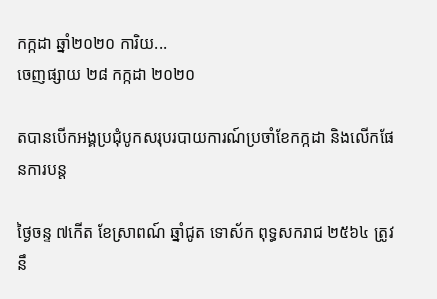កក្កដា ឆ្នាំ២០២០ ការិយ...
ចេញផ្សាយ ២៨ កក្កដា ២០២០

តបានបើកអង្គប្រជំុបូកសរុបរបាយការណ៍ប្រចាំខែកក្កដា និងលើកផែនការបន្ត

ថ្ងៃចន្ទ ៧កើត ខែស្រាពណ៍ ឆ្នាំជូត ទោស័ក ពុទ្ធសករាជ ២៥៦៤ ត្រូវនឹ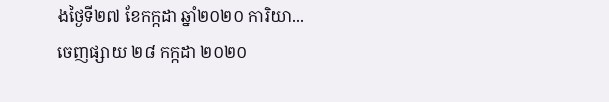ងថ្ងៃទី២៧ ខែកក្កដា ឆ្នាំ២០២០ ការិយា...
ចេញផ្សាយ ២៨ កក្កដា ២០២០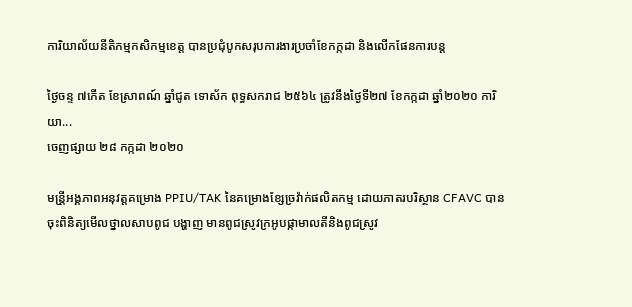ការិយាល័យនីតិកម្មកសិកម្មខេត្ត បានប្រជំុបូកសរុបការងារប្រចាំខែកក្កដា និងលើកផែនការបន្ត

ថ្ងៃចន្ទ ៧កើត ខែស្រាពណ៍ ឆ្នាំជូត ទោស័ក ពុទ្ធសករាជ ២៥៦៤ ត្រូវនឹងថ្ងៃទី២៧ ខែកក្កដា ឆ្នាំ២០២០ ការិយា...
ចេញផ្សាយ ២៨ កក្កដា ២០២០

មន្រី្តអង្គភាពអនុវត្តគម្រោង PPIU/TAK នៃគម្រោងខ្សែច្រវ៉ាក់ផលិតកម្ម ដោយភាតរបរិស្ថាន CFAVC បានចុះពិនិត្យមើលថ្នាលសាបពូជ បង្ហាញ មានពូជស្រូវក្រអូបផ្កាមាលតីនិងពូជស្រូវ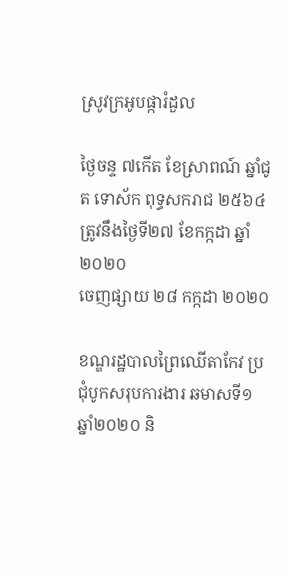ស្រូវក្រអូបផ្ការំដួល

ថ្ងៃចន្ទ ៧កើត ខែស្រាពណ៍ ឆ្នាំជូត ទោស័ក ពុទ្ធសករាជ ២៥៦៤ ត្រូវនឹងថ្ងៃទី២៧ ខែកក្កដា ឆ្នាំ២០២០
ចេញផ្សាយ ២៨ កក្កដា ២០២០

ខណ្ឌរដ្ឋបាលព្រៃឈើតាកែវ ប្រជុំបូកសរុបការងារ ឆមាសទី១ ឆ្នាំ២០២០ និ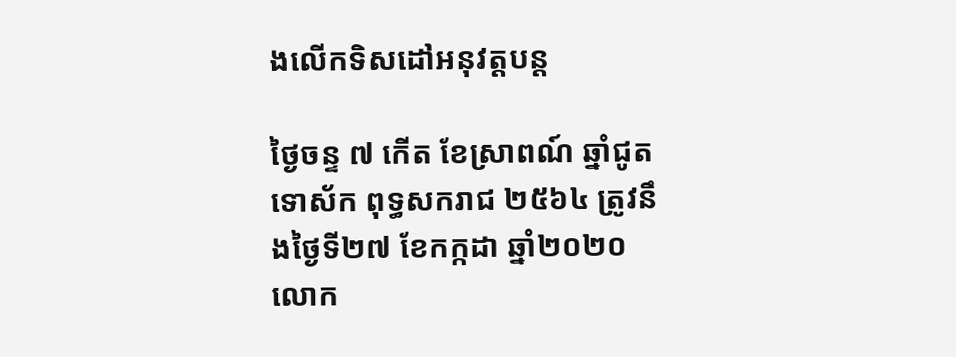ងលើកទិសដៅអនុវត្តបន្ត

ថ្ងៃចន្ទ ៧ កើត ខែស្រាពណ៍ ឆ្នាំជូត ទោស័ក ពុទ្ធសករាជ ២៥៦៤ ត្រូវនឹងថ្ងៃទី២៧ ខែកក្កដា ឆ្នាំ២០២០ លោក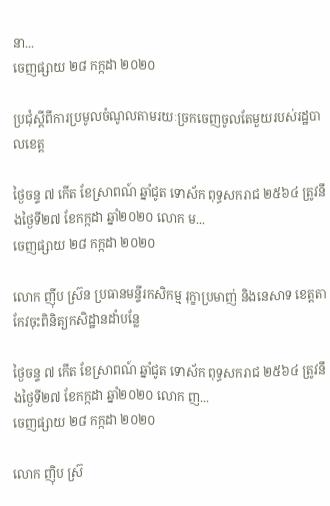នា...
ចេញផ្សាយ ២៨ កក្កដា ២០២០

ប្រជុំស្តីពីការប្រមូលចំណូលតាមរយៈច្រកចេញចូលតែមួយរបស់រដ្ឋបាលខេត្ត

ថ្ងៃចន្ទ ៧ កើត ខែស្រាពណ៍ ឆ្នាំជូត ទោស័ក ពុទ្ធសករាជ ២៥៦៤ ត្រូវនឹងថ្ងៃទី២៧ ខែកក្កដា ឆ្នាំ២០២០ លោក ម...
ចេញផ្សាយ ២៨ កក្កដា ២០២០

លោក ញ៉ីប ស្រ៊ន ប្រធានមន្ទីរកសិកម្ម រុក្ខាប្រមាញ់ និងនេសាទ ខេត្តតាកែវចុះពិនិត្យកសិដ្ឋានដាំបន្លែ

ថ្ងៃចន្ទ ៧ កើត ខែស្រាពណ៍ ឆ្នាំជូត ទោស័ក ពុទ្ធសករាជ ២៥៦៤ ត្រូវនឹងថ្ងៃទី២៧ ខែកក្កដា ឆ្នាំ២០២០ លោក ញ...
ចេញផ្សាយ ២៨ កក្កដា ២០២០

លោក ញ៉ិប ស្រ៊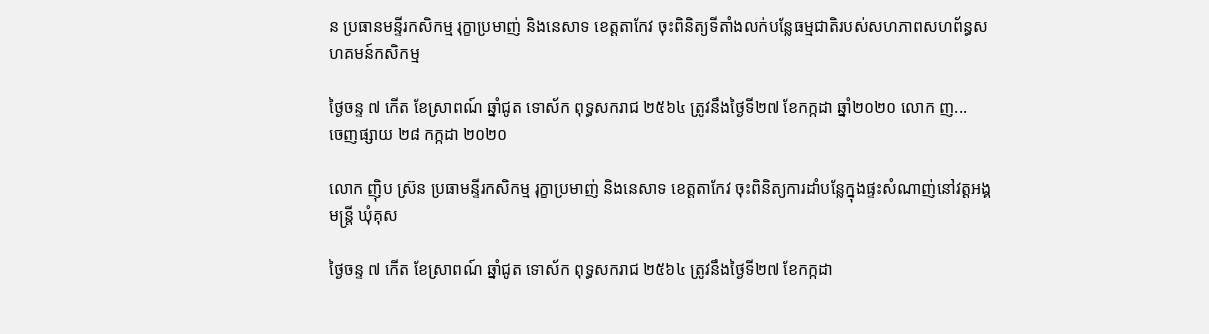ន ប្រធានមន្ទីរកសិកម្ម រុក្ខាប្រមាញ់ និងនេសាទ ខេត្តតាកែវ ចុះពិនិត្យទីតាំងលក់បន្លែធម្មជាតិរបស់សហភាពសហព័ន្ធសហគមន៍កសិកម្ម

ថ្ងៃចន្ទ ៧ កើត ខែស្រាពណ៍ ឆ្នាំជូត ទោស័ក ពុទ្ធសករាជ ២៥៦៤ ត្រូវនឹងថ្ងៃទី២៧ ខែកក្កដា ឆ្នាំ២០២០ លោក ញ...
ចេញផ្សាយ ២៨ កក្កដា ២០២០

លោក ញ៉ិប ស្រ៊ន ប្រធាមន្ទីរកសិកម្ម រុក្ខាប្រមាញ់ និងនេសាទ ខេត្តតាកែវ ចុះពិនិត្យការដាំបន្លែក្នុងផ្ទះសំណាញ់នៅវត្តអង្គមន្រ្តី ឃុំគុស

ថ្ងៃចន្ទ ៧ កើត ខែស្រាពណ៍ ឆ្នាំជូត ទោស័ក ពុទ្ធសករាជ ២៥៦៤ ត្រូវនឹងថ្ងៃទី២៧ ខែកក្កដា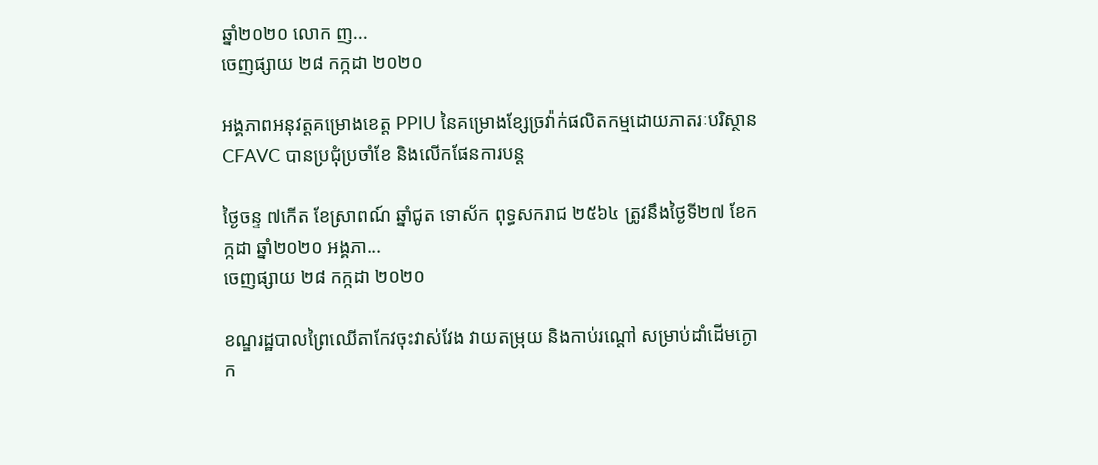ឆ្នាំ២០២០ លោក ញ...
ចេញផ្សាយ ២៨ កក្កដា ២០២០

អង្គភាពអនុវត្តគម្រោងខេត្ត PPIU នៃគម្រោងខ្សែច្រវ៉ាក់ផលិតកម្មដោយភាតរៈបរិស្ថាន CFAVC បានប្រជុំប្រចាំខែ និងលើកផែនការបន្ត

ថ្ងៃចន្ទ ៧កើត ខែស្រាពណ៍ ឆ្នាំជូត ទោស័ក ពុទ្ធសករាជ ២៥៦៤ ត្រូវនឹងថ្ងៃទី២៧ ខែកក្កដា ឆ្នាំ២០២០ អង្គភា...
ចេញផ្សាយ ២៨ កក្កដា ២០២០

ខណ្ឌរដ្ឋបាលព្រៃឈើតាកែវចុះវាស់វែង វាយតម្រុយ និងកាប់រណ្តៅ សម្រាប់ដាំដើមក្ងោក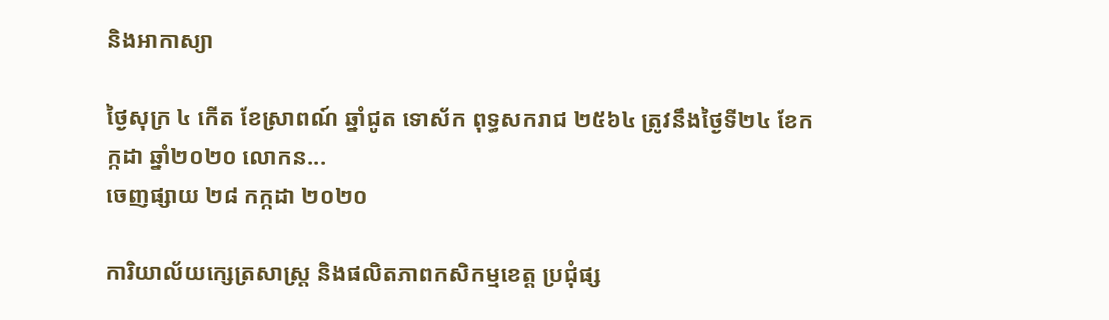និងអាកាស្យា

ថ្ងៃសុក្រ ៤ កើត ខែស្រាពណ៍ ឆ្នាំជូត ទោស័ក ពុទ្ធសករាជ ២៥៦៤ ត្រូវនឹងថ្ងៃទី២៤ ខែកក្កដា ឆ្នាំ២០២០ លោកន...
ចេញផ្សាយ ២៨ កក្កដា ២០២០

ការិយាល័យក្សេត្រសាស្រ្ត និងផលិតភាពកសិកម្មខេត្ត ប្រជុំផ្ស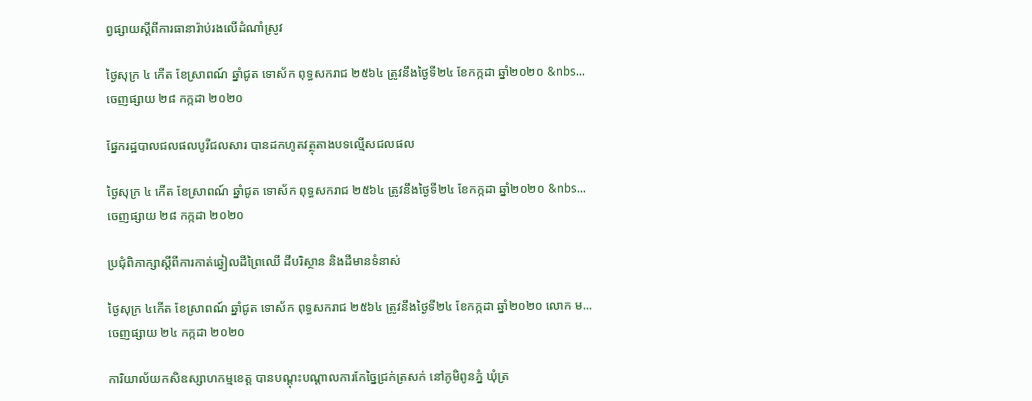ព្វផ្សាយស្ដីពីការធានារ៉ាប់រងលើដំណាំស្រូវ

ថ្ងៃសុក្រ ៤ កើត ខែស្រាពណ៍ ឆ្នាំជូត ទោស័ក ពុទ្ធសករាជ ២៥៦៤ ត្រូវនឹងថ្ងៃទី២៤ ខែកក្កដា ឆ្នាំ២០២០ &nbs...
ចេញផ្សាយ ២៨ កក្កដា ២០២០

ផ្នែករដ្ឋបាលជលផលបូរីជលសារ បានដកហូតវត្ថុតាងបទល្មើសជលផល

ថ្ងៃសុក្រ ៤ កើត ខែស្រាពណ៍ ឆ្នាំជូត ទោស័ក ពុទ្ធសករាជ ២៥៦៤ ត្រូវនឹងថ្ងៃទី២៤ ខែកក្កដា ឆ្នាំ២០២០ &nbs...
ចេញផ្សាយ ២៨ កក្កដា ២០២០

ប្រជុំពិភាក្សាស្តីពីការកាត់ឆ្វៀលដីព្រៃឈើ ដីបរិស្ថាន និងដីមានទំនាស់

ថ្ងៃសុក្រ ៤កើត ខែស្រាពណ៍ ឆ្នាំជូត ទោស័ក ពុទ្ធសករាជ ២៥៦៤ ត្រូវនឹងថ្ងៃទី២៤ ខែកក្កដា ឆ្នាំ២០២០ លោក ម...
ចេញផ្សាយ ២៤ កក្កដា ២០២០

ការិយាល័យកសិឧស្សាហកម្មខេត្ត បានបណ្តុះបណ្តាលការកែច្នៃជ្រក់ត្រសក់ នៅភូមិពូនភ្នំ ឃុំត្រ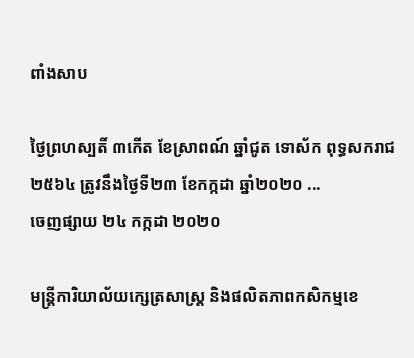ពាំងសាប

ថ្ងៃព្រហស្បតិ៍ ៣កើត ខែស្រាពណ៍ ឆ្នាំជូត ទោស័ក ពុទ្ធសករាជ ២៥៦៤ ត្រូវនឹងថ្ងៃទី២៣ ខែកក្កដា ឆ្នាំ២០២០ ...
ចេញផ្សាយ ២៤ កក្កដា ២០២០

មន្រ្តីការិយាល័យក្សេត្រសាស្រ្ត និងផលិតភាពកសិកម្មខេ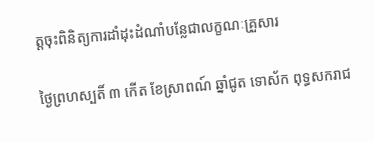ត្តចុះពិនិត្យការដាំដុះដំណាំបន្លែជាលក្ខណៈគ្រួសារ

ថ្ងៃព្រហស្បតិ៍ ៣ កើត ខែស្រាពណ៍ ឆ្នាំជូត ទោស័ក ពុទ្ធសករាជ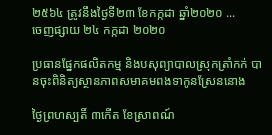២៥៦៤ ត្រូវនឹងថ្ងៃទី២៣ ខែកក្កដា ឆ្នាំ២០២០ ...
ចេញផ្សាយ ២៤ កក្កដា ២០២០

ប្រធានផ្នែកផលិតកម្ម និងបសុព្យាបាលស្រុកត្រាំកក់ បានចុះពិនិត្យស្ថានភាពសមាគមពងទាកូនស្រែននោង

ថ្ងៃព្រហស្បតិ៍ ៣កើត ខែស្រាពណ៍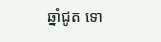ឆ្នាំជូត ទោ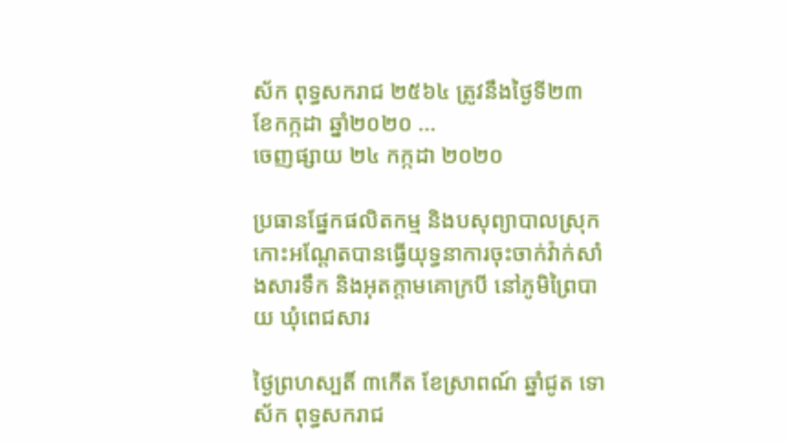ស័ក ពុទ្ធសករាជ ២៥៦៤ ត្រូវនឹងថ្ងៃទី២៣ ខែកក្កដា ឆ្នាំ២០២០ ...
ចេញផ្សាយ ២៤ កក្កដា ២០២០

ប្រធានផ្នែកផលិតកម្ម និងបសុព្យាបាលស្រុកកោះអណ្តែតបានធ្វើយុទ្ធនាការចុះចាក់វ៉ាក់សាំងសារទឹក និងអុតក្តាមគោក្របី នៅភូមិព្រៃបាយ ឃុំពេជសារ

ថ្ងៃព្រហស្បតិ៍ ៣កើត ខែស្រាពណ៍ ឆ្នាំជូត ទោស័ក ពុទ្ធសករាជ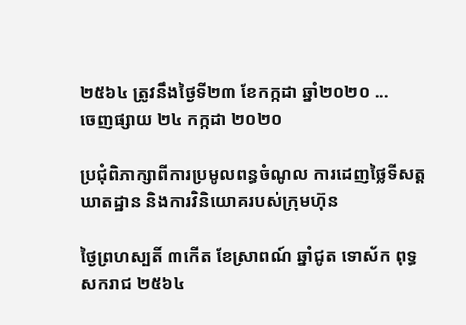២៥៦៤ ត្រូវនឹងថ្ងៃទី២៣ ខែកក្កដា ឆ្នាំ២០២០ ...
ចេញផ្សាយ ២៤ កក្កដា ២០២០

ប្រជុំពិភាក្សាពីការប្រមូលពន្ធចំណូល ការដេញថ្លៃទីសត្តឃាតដ្ឋាន និងការវិនិយោគរបស់ក្រុមហ៊ុន

ថ្ងៃព្រហស្បតិ៍ ៣កើត ខែស្រាពណ៍ ឆ្នាំជូត ទោស័ក ពុទ្ធសករាជ ២៥៦៤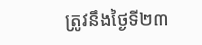ត្រូវនឹងថ្ងៃទី២៣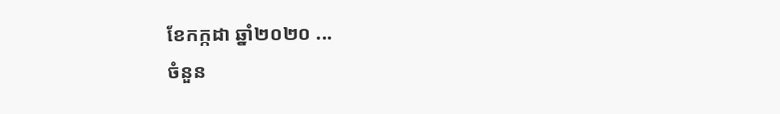ខែកក្កដា ឆ្នាំ២០២០ ...
ចំនួន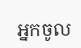អ្នកចូល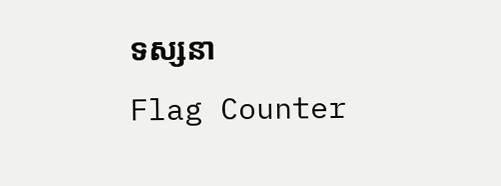ទស្សនា
Flag Counter